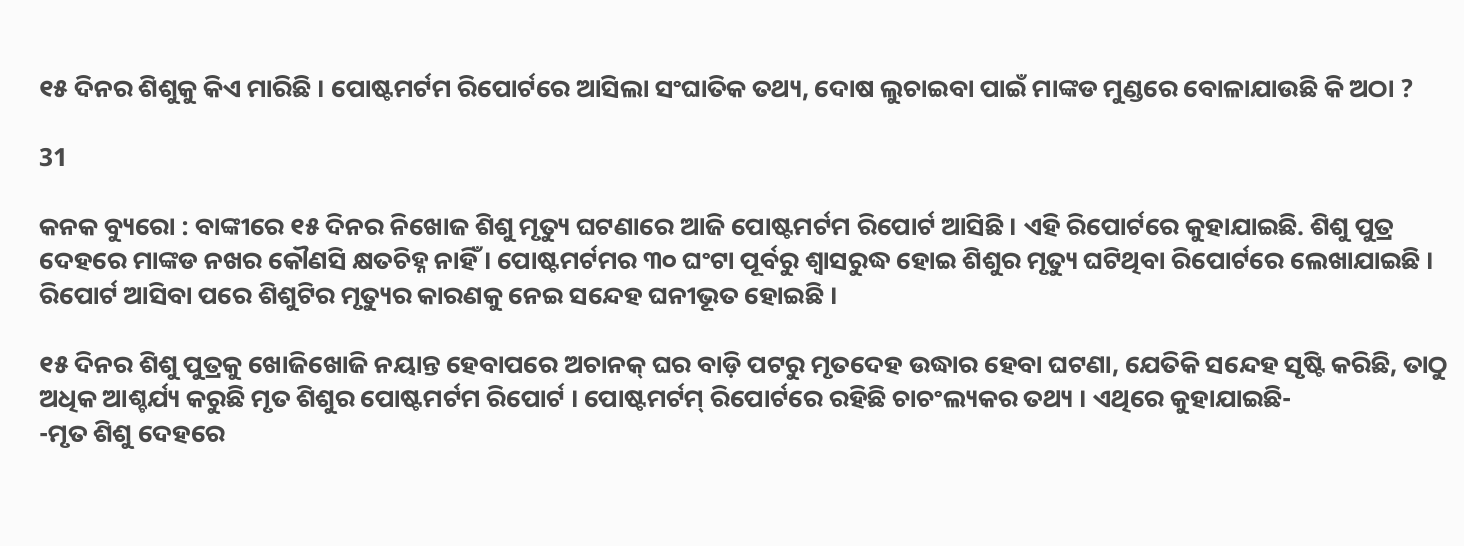୧୫ ଦିନର ଶିଶୁକୁ କିଏ ମାରିଛି । ପୋଷ୍ଟମର୍ଟମ ରିପୋର୍ଟରେ ଆସିଲା ସଂଘାତିକ ତଥ୍ୟ, ଦୋଷ ଲୁଚାଇବା ପାଇଁ ମାଙ୍କଡ ମୁଣ୍ଡରେ ବୋଳାଯାଉଛି କି ଅଠା ?

31

କନକ ବ୍ୟୁରୋ : ବାଙ୍କୀରେ ୧୫ ଦିନର ନିଖୋଜ ଶିଶୁ ମୃତ୍ୟୁ ଘଟଣାରେ ଆଜି ପୋଷ୍ଟମର୍ଟମ ରିପୋର୍ଟ ଆସିଛି । ଏହି ରିପୋର୍ଟରେ କୁହାଯାଇଛି. ଶିଶୁ ପୁତ୍ର ଦେହରେ ମାଙ୍କଡ ନଖର କୌଣସି କ୍ଷତଚିହ୍ନ ନାହିଁ । ପୋଷ୍ଟମର୍ଟମର ୩୦ ଘଂଟା ପୂର୍ବରୁ ଶ୍ୱାସରୁଦ୍ଧ ହୋଇ ଶିଶୁର ମୃତ୍ୟୁ ଘଟିଥିବା ରିପୋର୍ଟରେ ଲେଖାଯାଇଛି । ରିପୋର୍ଟ ଆସିବା ପରେ ଶିଶୁଟିର ମୃତ୍ୟୁର କାରଣକୁ ନେଇ ସନ୍ଦେହ ଘନୀଭୂତ ହୋଇଛି ।

୧୫ ଦିନର ଶିଶୁ ପୁତ୍ରକୁ ଖୋଜିଖୋଜି ନୟାନ୍ତ ହେବାପରେ ଅଚାନକ୍ ଘର ବାଡ଼ି ପଟରୁ ମୃତଦେହ ଉଦ୍ଧାର ହେବା ଘଟଣା, ଯେତିକି ସନ୍ଦେହ ସୃଷ୍ଟି କରିଛି, ତାଠୁ ଅଧିକ ଆଶ୍ଚର୍ଯ୍ୟ କରୁଛି ମୃତ ଶିଶୁର ପୋଷ୍ଟମର୍ଟମ ରିପୋର୍ଟ । ପୋଷ୍ଟମର୍ଟମ୍ ରିପୋର୍ଟରେ ରହିଛି ଚାଚଂଲ୍ୟକର ତଥ୍ୟ । ଏଥିରେ କୁହାଯାଇଛି-
-ମୃତ ଶିଶୁ ଦେହରେ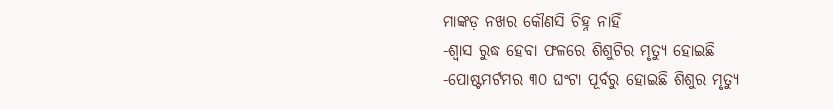ମାଙ୍କଡ଼ ନଖର କୌଣସି ଚିହ୍ନ ନାହିଁ
-ଶ୍ୱାସ ରୁଦ୍ଧ ହେବା ଫଳରେ ଶିଶୁଟିର ମୃତ୍ୟୁ ହୋଇଛି
-ପୋଷ୍ଟମର୍ଟମର ୩୦ ଘଂଟା ପୂର୍ବରୁ ହୋଇଛି ଶିଶୁର ମୃତ୍ୟୁ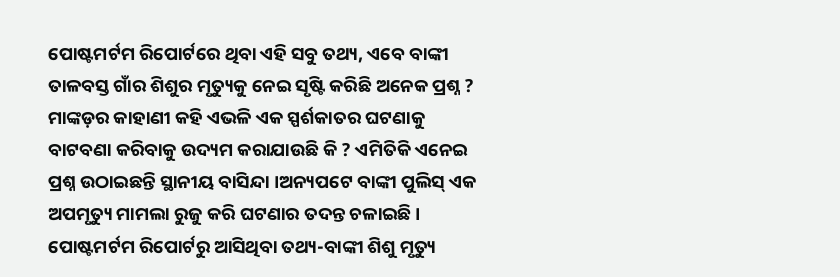ପୋଷ୍ଟମର୍ଟମ ରିପୋର୍ଟରେ ଥିବା ଏହି ସବୁ ତଥ୍ୟ, ଏବେ ବାଙ୍କୀ ତାଳବସ୍ତ ଗାଁର ଶିଶୁର ମୃତ୍ୟୁକୁ ନେଇ ସୃଷ୍ଟି କରିଛି ଅନେକ ପ୍ରଶ୍ନ ? ମାଙ୍କଡ଼ର କାହାଣୀ କହି ଏଭଳି ଏକ ସ୍ପର୍ଶକାତର ଘଟଣାକୁ ବାଟବଣା କରିବାକୁ ଉଦ୍ୟମ କରାଯାଉଛି କି ? ଏମିତିକି ଏନେଇ ପ୍ରଶ୍ନ ଉଠାଇଛନ୍ତି ସ୍ଥାନୀୟ ବାସିନ୍ଦା ।ଅନ୍ୟପଟେ ବାଙ୍କୀ ପୁଲିସ୍ ଏକ ଅପମୃତ୍ୟୁ ମାମଲା ରୁଜୁ କରି ଘଟଣାର ତଦନ୍ତ ଚଳାଇଛି । ପୋଷ୍ଟମର୍ଟମ ରିପୋର୍ଟରୁ ଆସିଥିବା ତଥ୍ୟ-ବାଙ୍କୀ ଶିଶୁ ମୃତ୍ୟୁ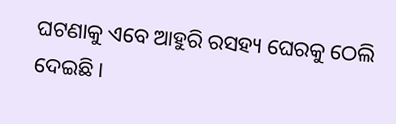ଘଟଣାକୁ ଏବେ ଆହୁରି ରସହ୍ୟ ଘେରକୁ ଠେଲି ଦେଇଛି ।